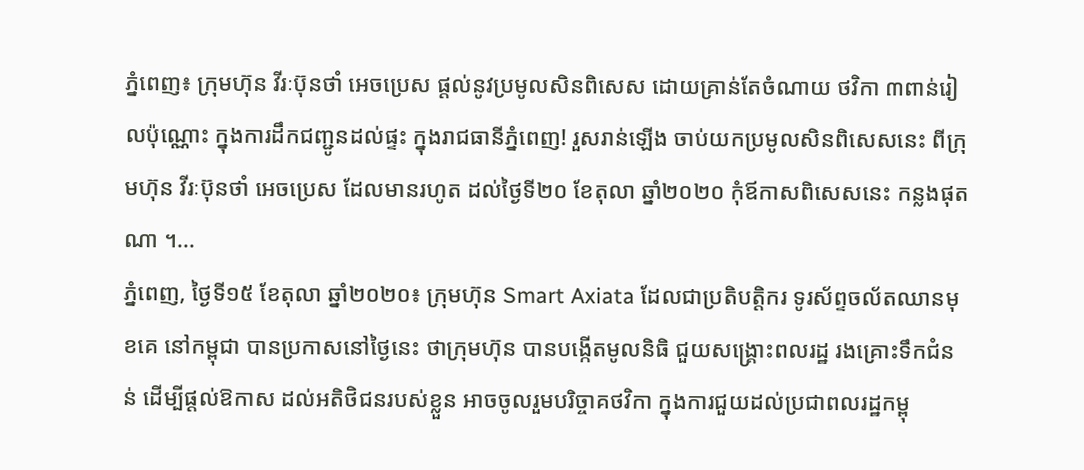ភ្នំពេញ៖ ក្រុមហ៊ុន វីរៈប៊ុនថាំ អេចប្រេស ផ្តល់នូវប្រមូលសិនពិសេស ដោយគ្រាន់តែចំណាយ ថវិកា ៣ពាន់រៀលប៉ុណ្ណោះ ក្នុងការដឹកជញ្ជូនដល់ផ្ទះ ក្នុងរាជធានីភ្នំពេញ! រួសរាន់ឡើង ចាប់យកប្រមូលសិនពិសេសនេះ ពីក្រុមហ៊ុន វីរៈប៊ុនថាំ អេចប្រេស ដែលមានរហូត ដល់ថ្ងៃទី២០ ខែតុលា ឆ្នាំ២០២០ កុំឪកាសពិសេសនេះ កន្លងផុតណា ។...
ភ្នំពេញ, ថ្ងៃទី១៥ ខែតុលា ឆ្នាំ២០២០៖ ក្រុមហ៊ុន Smart Axiata ដែលជាប្រតិបត្តិករ ទូរស័ព្ទចល័តឈានមុខគេ នៅកម្ពុជា បានប្រកាសនៅថ្ងៃនេះ ថាក្រុមហ៊ុន បានបង្កើតមូលនិធិ ជួយសង្គ្រោះពលរដ្ឋ រងគ្រោះទឹកជំនន់ ដើម្បីផ្ដល់ឱកាស ដល់អតិថិជនរបស់ខ្លួន អាចចូលរួមបរិច្ចាគថវិកា ក្នុងការជួយដល់ប្រជាពលរដ្ឋកម្ពុ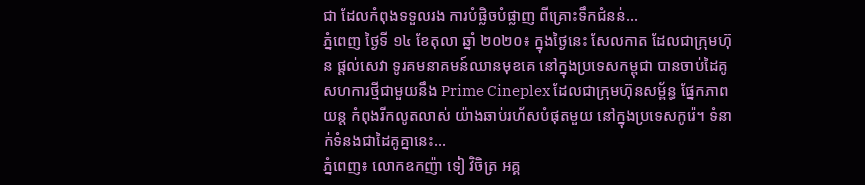ជា ដែលកំពុងទទួលរង ការបំផ្លិចបំផ្លាញ ពីគ្រោះទឹកជំនន់...
ភ្នំពេញ ថ្ងៃទី ១៤ ខែតុលា ឆ្នាំ ២០២០៖ ក្នុងថ្ងៃនេះ សែលកាត ដែលជាក្រុមហ៊ុន ផ្តល់សេវា ទូរគមនាគមន៍ឈានមុខគេ នៅក្នុងប្រទេសកម្ពុជា បានចាប់ដៃគូ សហការថ្មីជាមួយនឹង Prime Cineplex ដែលជាក្រុមហ៊ុនសម្ព័ន្ធ ផ្នែកភាពយន្ត កំពុងរីកលូតលាស់ យ៉ាងឆាប់រហ័សបំផុតមួយ នៅក្នុងប្រទេសកូរ៉េ។ ទំនាក់ទំនងជាដៃគូគ្នានេះ...
ភ្នំពេញ៖ លោកឧកញ៉ា ទៀ វិចិត្រ អគ្គ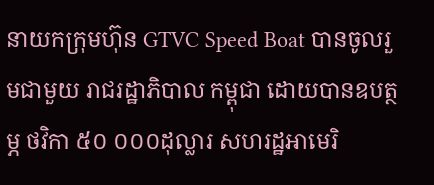នាយកក្រុមហ៊ុន GTVC Speed Boat បានចូលរួមជាមួយ រាជរដ្ឋាភិបាល កម្ពុជា ដោយបានឧបត្ថម្ភ ថវិកា ៥០ ០០០ដុល្លារ សហរដ្ឋអាមេរិ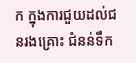ក ក្នុងការជួយដល់ជនរងគ្រោះ ជំនន់ទឹក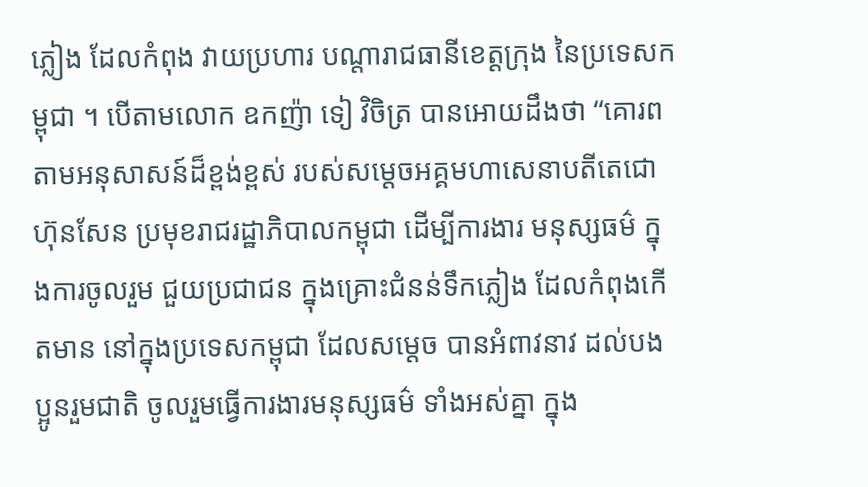ភ្លៀង ដែលកំពុង វាយប្រហារ បណ្តារាជធានីខេត្តក្រុង នៃប្រទេសកម្ពុជា ។ បើតាមលោក ឧកញ៉ា ទៀ វិចិត្រ បានអោយដឹងថា “គោរពតាមអនុសាសន៍ដ៏ខ្ពង់ខ្ពស់ របស់សម្ដេចអគ្គមហាសេនាបតីតេជោ ហ៊ុនសែន ប្រមុខរាជរដ្ឋាភិបាលកម្ពុជា ដើម្បីការងារ មនុស្សធម៌ ក្នុងការចូលរួម ជួយប្រជាជន ក្នុងគ្រោះជំនន់ទឹកភ្លៀង ដែលកំពុងកើតមាន នៅក្នុងប្រទេសកម្ពុជា ដែលសម្តេច បានអំពាវនាវ ដល់បងប្អូនរួមជាតិ ចូលរួមធ្វើការងារមនុស្សធម៌ ទាំងអស់គ្នា ក្នុង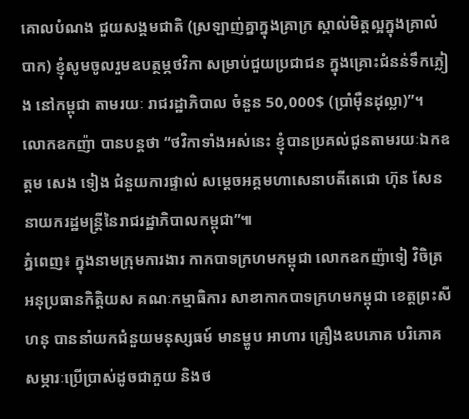គោលបំណង ជួយសង្គមជាតិ (ស្រឡាញ់គ្នាក្នុងគ្រាក្រ ស្គាល់មិត្តល្អក្នុងគ្រាលំបាក) ខ្ញុំសូមចូលរួមឧបត្ថម្ភថវិកា សម្រាប់ជួយប្រជាជន ក្នុងគ្រោះជំនន់ទឹកភ្លៀង នៅកម្ពុជា តាមរយៈ រាជរដ្ឋាភិបាល ចំនួន 50,000$ (ប្រាំមុឺនដុល្លា)”។ លោកឧកញ៉ា បានបន្តថា “ថវិកាទាំងអស់នេះ ខ្ញុំបានប្រគល់ជូនតាមរយៈឯកឧត្តម សេង ទៀង ជំនួយការផ្ទាល់ សម្តេចអគ្គមហាសេនាបតីតេជោ ហ៊ុន សែន នាយករដ្ឋមន្ត្រីនៃរាជរដ្ឋាភិបាលកម្ពុជា”៕
ភ្នំពេញ៖ ក្នុងនាមក្រុមការងារ កាកបាទក្រហមកម្ពុជា លោកឧកញ៉ាទៀ វិចិត្រ អនុប្រធានកិត្តិយស គណៈកម្មាធិការ សាខាកាកបាទក្រហមកម្ពុជា ខេត្តព្រះសីហនុ បាននាំយកជំនួយមនុស្សធម៍ មានម្ហូប អាហារ គ្រឿងឧបភោគ បរិភោគ សម្ភារៈប្រើប្រាស់ដូចជាភួយ និងថ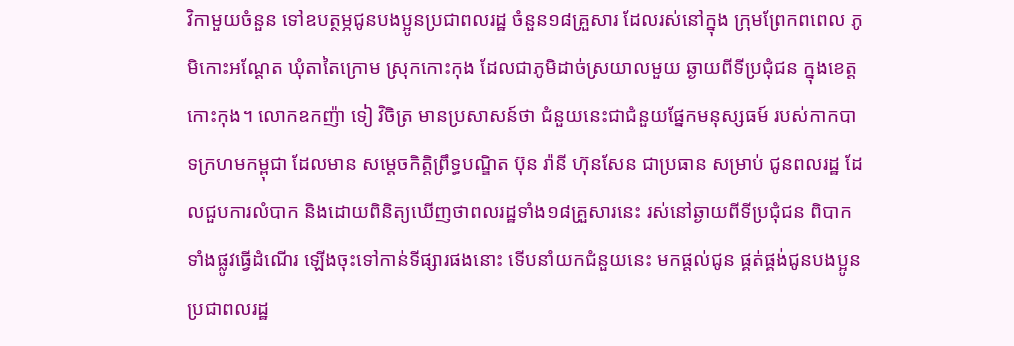វិកាមួយចំនួន ទៅឧបត្ថម្ភជូនបងប្អូនប្រជាពលរដ្ឋ ចំនួន១៨គ្រួសារ ដែលរស់នៅក្នុង ក្រុមព្រែកពពេល ភូមិកោះអណ្ដែត ឃុំតាតៃក្រោម ស្រុកកោះកុង ដែលជាភូមិដាច់ស្រយាលមួយ ឆ្ងាយពីទីប្រជុំជន ក្នុងខេត្តកោះកុង។ លោកឧកញ៉ា ទៀ វិចិត្រ មានប្រសាសន៍ថា ជំនួយនេះជាជំនួយផ្នែកមនុស្សធម៍ របស់កាកបាទក្រហមកម្ពុជា ដែលមាន សម្តេចកិត្តិព្រឹទ្ធបណ្ឌិត ប៊ុន រ៉ានី ហ៊ុនសែន ជាប្រធាន សម្រាប់ ជូនពលរដ្ឋ ដែលជួបការលំបាក និងដោយពិនិត្យឃើញថាពលរដ្ឋទាំង១៨គ្រួសារនេះ រស់នៅឆ្ងាយពីទីប្រជុំជន ពិបាកទាំងផ្លូវធ្វើដំណើរ ឡើងចុះទៅកាន់ទីផ្សារផងនោះ ទើបនាំយកជំនួយនេះ មកផ្តល់ជូន ផ្គត់ផ្គង់ជូនបងប្អូនប្រជាពលរដ្ឋ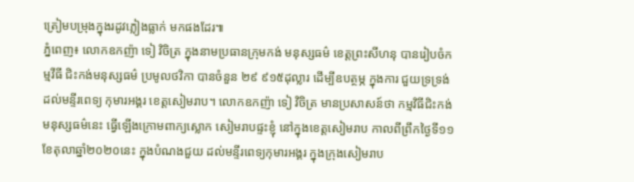ត្រៀមបម្រុងក្នុងរដូវភ្លៀងធ្លាក់ មកផងដែរ៕
ភ្នំពេញ៖ លោកឧកញ៉ា ទៀ វិចិត្រ ក្នុងនាមប្រធានក្រុមកង់ មនុស្សធម៌ ខេត្តព្រះសីហនុ បានរៀបចំកម្មវីធី ជិះកង់មនុស្សធម៌ ប្រមូលថវិកា បានចំនួន ២៩ ៩១៥ដុល្លារ ដើម្បីឧបត្ថម្ភ ក្នុងការ ជួយទ្រទ្រង់ ដល់មន្ទីរពេទ្យ កុមារអង្គរ ខេត្តសៀមរាប។ លោកឧកញ៉ា ទៀ វិចិត្រ មានប្រសាសន៍ថា កម្មវិធីជិះកង់មនុស្សធម៌នេះ ធ្វើឡើងក្រោមពាក្យស្លោក សៀមរាបផ្ទះខ្ញុំ នៅក្នុងខេត្តសៀមរាប កាលពីព្រឹកថ្ងៃទី១១ ខែតុលាឆ្នាំ២០២០នេះ ក្នុងបំណងជួយ ដល់មន្ទីរពេទ្យកុមារអង្គរ ក្នុងក្រុងសៀមរាប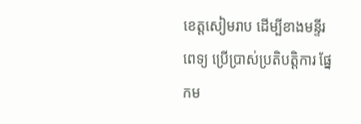ខេត្តសៀមរាប ដើម្បីខាងមន្ទីរពេទ្យ ប្រើប្រាស់ប្រតិបត្តិការ ផ្នែកម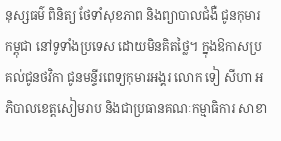នុស្សធម៌ ពិនិត្យ ថែទាំសុខភាព និងព្យាបាលជំងឺ ជូនកុមារកម្ពុជា នៅទូទាំងប្រទេស ដោយមិនគិតថ្លៃ។ ក្នុងឱកាសប្រគល់ជូនថវិកា ជូនមន្ទីរពេទ្យកុមារអង្គរ លោក ទៀ សីហា អភិបាលខេត្តសៀមរាប និងជាប្រធានគណៈកម្មាធិការ សាខា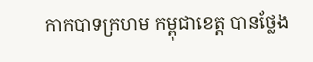កាកបាទក្រហម កម្ពុជាខេត្ត បានថ្លែង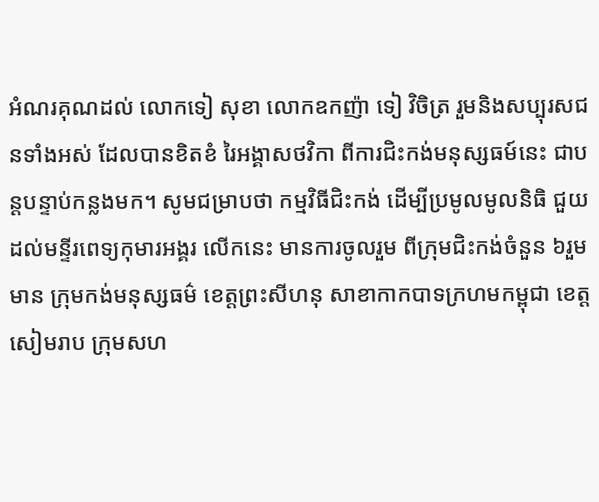អំណរគុណដល់ លោកទៀ សុខា លោកឧកញ៉ា ទៀ វិចិត្រ រួមនិងសប្បុរសជនទាំងអស់ ដែលបានខិតខំ រៃអង្គាសថវិកា ពីការជិះកង់មនុស្សធម៍នេះ ជាបន្តបន្ទាប់កន្លងមក។ សូមជម្រាបថា កម្មវិធីជិះកង់ ដើម្បីប្រមូលមូលនិធិ ជួយដល់មន្ទីរពេទ្យកុមារអង្គរ លើកនេះ មានការចូលរួម ពីក្រុមជិះកង់ចំនួន ៦រួមមាន ក្រុមកង់មនុស្សធម៌ ខេត្តព្រះសីហនុ សាខាកាកបាទក្រហមកម្ពុជា ខេត្តសៀមរាប ក្រុមសហ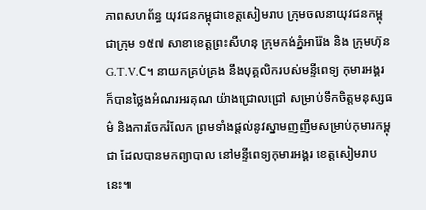ភាពសហព័ន្ធ យុវជនកម្ពុជាខេត្តសៀមរាប ក្រុមចលនាយុវជនកម្ពុជាក្រុម ១៥៧ សាខាខេត្តព្រះសីហនុ ក្រុមកង់ភ្នំអារ៉ែង និង ក្រុមហ៊ុនG.T.V.C។ នាយកគ្រប់គ្រង នឹងបុគ្គលិករបស់មន្ទីពេទ្យ កុមារអង្គរ ក៏បានថ្លៃងអំណរអរគុណ យ៉ាងជ្រោលជ្រៅ សម្រាប់ទឹកចិត្តមនុស្សធម៌ និងការចែករំលែក ព្រមទាំងផ្ដល់នូវស្នាមញញឹមសម្រាប់កុមារកម្ពុជា ដែលបានមកព្យាបាល នៅមន្ទីពេទ្យកុមារអង្គរ ខេត្តសៀមរាបនេះ៕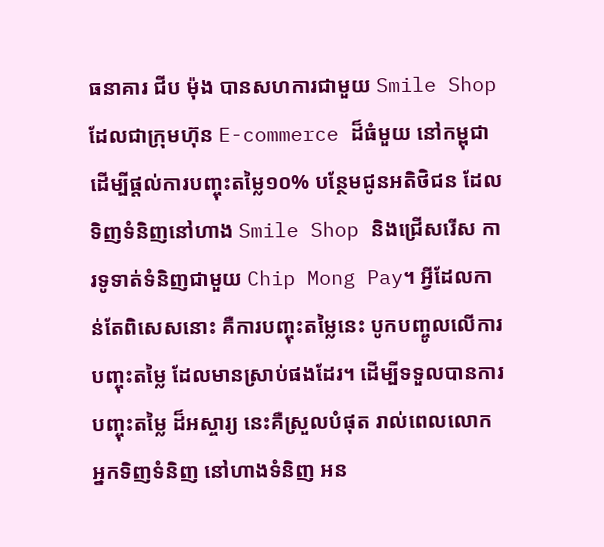ធនាគារ ជីប ម៉ុង បានសហការជាមួយ Smile Shop ដែលជាក្រុមហ៊ុន E-commerce ដ៏ធំមួយ នៅកម្ពុជា ដើម្បីផ្តល់ការបញ្ចុះតម្លៃ១០% បន្ថែមជូនអតិថិជន ដែលទិញទំនិញនៅហាង Smile Shop និងជ្រើសរើស ការទូទាត់ទំនិញជាមួយ Chip Mong Pay។ អ្វីដែលកាន់តែពិសេសនោះ គឺការបញ្ចុះតម្លៃនេះ បូកបញ្ចូលលើការបញ្ចុះតម្លៃ ដែលមានស្រាប់ផងដែរ។ ដើម្បីទទួលបានការបញ្ចុះតម្លៃ ដ៏អស្ចារ្យ នេះគឺស្រួលបំផុត រាល់ពេលលោកអ្នកទិញទំនិញ នៅហាងទំនិញ អន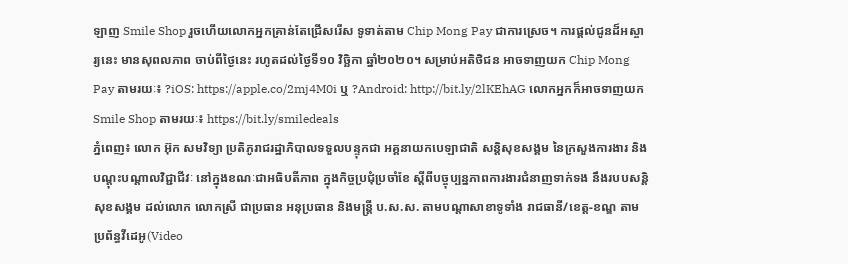ឡាញ Smile Shop រួចហើយលោកអ្នកគ្រាន់តែជ្រើសរើស ទូទាត់តាម Chip Mong Pay ជាការស្រេច។ ការផ្តល់ជូនដ៏អស្ចារ្យនេះ មានសុពលភាព ចាប់ពីថ្ងៃនេះ រហូតដល់ថ្ងៃទី១០ វិច្ឆិកា ឆ្នាំ២០២០។ សម្រាប់អតិថិជន អាចទាញយក Chip Mong Pay តាមរយៈ៖ ?iOS: https://apple.co/2mj4M0i ឬ ?Android: http://bit.ly/2lKEhAG លោកអ្នកក៏អាចទាញយក Smile Shop តាមរយៈ៖ https://bit.ly/smiledeals
ភ្នំពេញ៖ លោក អ៊ុក សមវិទ្យា ប្រតិភូរាជរដ្ឋាភិបាលទទួលបន្ទុកជា អគ្គនាយកបេឡាជាតិ សន្តិសុខសង្គម នៃក្រសួងការងារ និងបណ្តុះបណ្តាលវិជ្ជាជីវៈ នៅក្នុងខណៈជាអធិបតីភាព ក្នុងកិច្ចប្រជុំប្រចាំខែ ស្តីពីបច្ចុប្បន្នភាពការងារជំនាញទាក់ទង នឹងរបបសន្តិសុខសង្គម ដល់លោក លោកស្រី ជាប្រធាន អនុប្រធាន និងមន្រ្តី ប.ស.ស. តាមបណ្តាសាខាទូទាំង រាជធានី/ខេត្ត-ខណ្ឌ តាមប្រព័ន្ធវីដេអូ(Video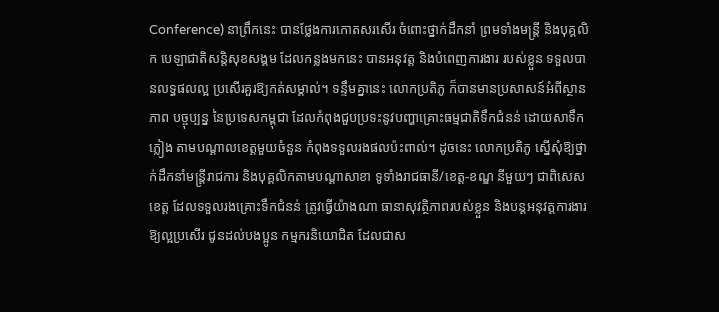Conference) នាព្រឹកនេះ បានថ្លែងការកោតសរសើរ ចំពោះថ្នាក់ដឹកនាំ ព្រមទាំងមន្រ្តី និងបុគ្គលិក បេឡាជាតិសន្តិសុខសង្គម ដែលកន្លងមកនេះ បានអនុវត្ត និងបំពេញការងារ របស់ខ្លួន ទទួលបានលទ្ធផលល្អ ប្រសើរគួរឱ្យកត់សម្គាល់។ ទន្ទឹមគ្នានេះ លោកប្រតិភូ ក៏បានមានប្រសាសន៍អំពីស្ថានភាព បច្ចុប្បន្ន នៃប្រទេសកម្ពុជា ដែលកំពុងជួបប្រទះនូវបញ្ហាគ្រោះធម្មជាតិទឹកជំនន់ ដោយសាទឹកភ្លៀង តាមបណ្តាលខេត្តមួយចំនួន កំពុងទទួលរងផលប៉ះពាល់។ ដូចនេះ លោកប្រតិភូ ស្នើសុំឱ្យថ្នាក់ដឹកនាំមន្ត្រីរាជការ និងបុគ្គលិកតាមបណ្តាសាខា ទូទាំងរាជធានី/ខេត្ត-ខណ្ឌ នីមួយៗ ជាពិសេសខេត្ត ដែលទទួលរងគ្រោះទឹកជំនន់ ត្រូវធ្វើយ៉ាងណា ធានាសុវត្ថិភាពរបស់ខ្លួន និងបន្តអនុវត្តការងារ ឱ្យល្អប្រសើរ ជូនដល់បងប្អូន កម្មករនិយោជិត ដែលជាស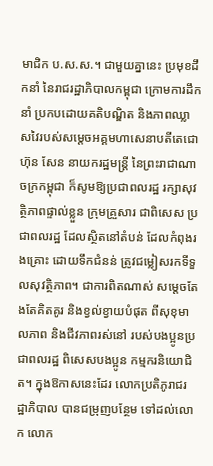មាជិក ប.ស.ស.។ ជាមួយគ្នានេះ ប្រមុខដឹកនាំ នៃរាជរដ្ឋាភិបាលកម្ពុជា ក្រោមការដឹកនាំ ប្រកបដោយគតិបណ្ឌិត និងភាពឈ្លាសវៃរបស់សម្តេចអគ្គមហាសេនាបតីតេជោ ហ៊ុន សែន នាយករដ្ឋមន្រ្តី នៃព្រះរាជាណាចក្រកម្ពុជា ក៏សូមឱ្យប្រជាពលរដ្ឋ រក្សាសុវត្ថិភាពផ្ទាល់ខ្លួន ក្រុមគ្រួសារ ជាពិសេស ប្រជាពលរដ្ឋ ដែលស្ថិតនៅតំបន់ ដែលកំពុងរងគ្រោះ ដោយទឹកជំនន់ ត្រូវជម្លៀសរកទីទួលសុវត្ថិភាព។ ជាការពិតណាស់ សម្តេចតែងតែគិតគូរ និងខ្វល់ខ្វាយបំផុត ពីសុខុមាលភាព និងជីវភាពរស់នៅ របស់បងប្អូនប្រជាពលរដ្ឋ ពិសេសបងប្អូន កម្មករនិយោជិត។ ក្នុងឱកាសនេះដែរ លោកប្រតិភូរាជរដ្ឋាភិបាល បានជម្រុញបន្ថែម ទៅដល់លោក លោក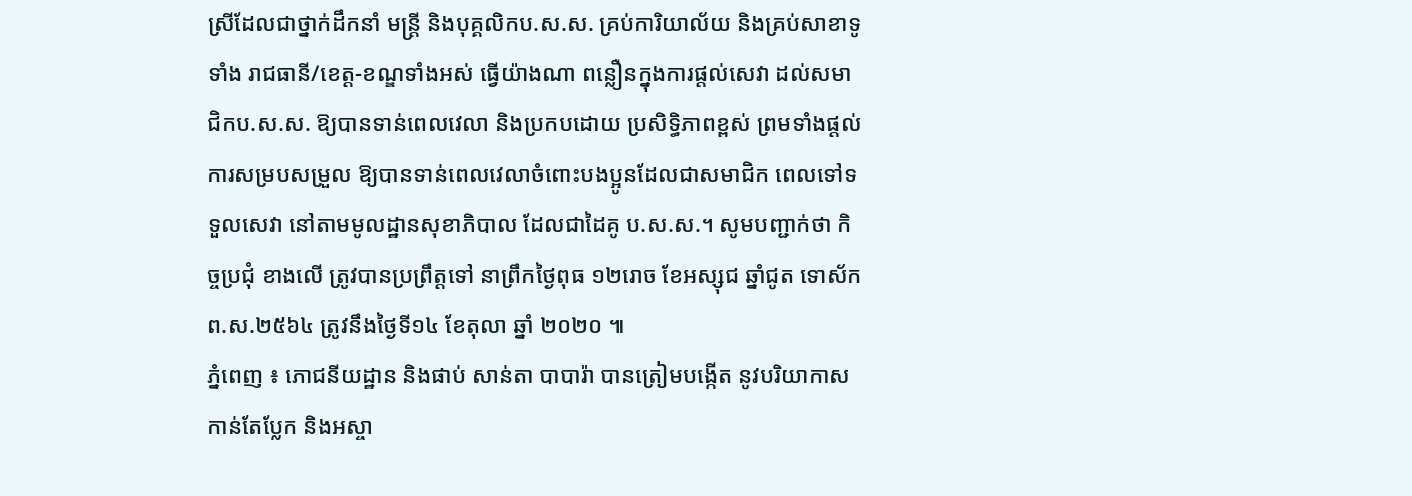ស្រីដែលជាថ្នាក់ដឹកនាំ មន្រ្តី និងបុគ្គលិកប.ស.ស. គ្រប់ការិយាល័យ និងគ្រប់សាខាទូទាំង រាជធានី/ខេត្ត-ខណ្ឌទាំងអស់ ធ្វើយ៉ាងណា ពន្លឿនក្នុងការផ្តល់សេវា ដល់សមាជិកប.ស.ស. ឱ្យបានទាន់ពេលវេលា និងប្រកបដោយ ប្រសិទ្ធិភាពខ្ពស់ ព្រមទាំងផ្តល់ការសម្របសម្រួល ឱ្យបានទាន់ពេលវេលាចំពោះបងប្អូនដែលជាសមាជិក ពេលទៅទទួលសេវា នៅតាមមូលដ្ឋានសុខាភិបាល ដែលជាដៃគូ ប.ស.ស.។ សូមបញ្ជាក់ថា កិច្ចប្រជុំ ខាងលើ ត្រូវបានប្រព្រឹត្តទៅ នាព្រឹកថ្ងៃពុធ ១២រោច ខែអស្សុជ ឆ្នាំជូត ទោស័ក ព.ស.២៥៦៤ ត្រូវនឹងថ្ងៃទី១៤ ខែតុលា ឆ្នាំ ២០២០ ៕
ភ្នំពេញ ៖ ភោជនីយដ្ឋាន និងផាប់ សាន់តា បាបារ៉ា បានត្រៀមបង្កើត នូវបរិយាកាសកាន់តែប្លែក និងអស្ចា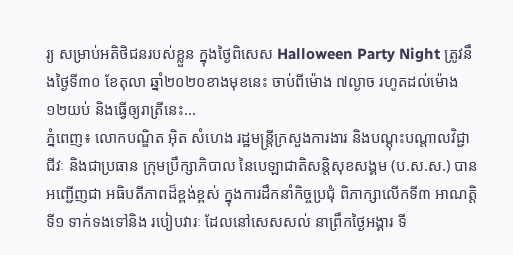រ្យ សម្រាប់អតិថិជនរបស់ខ្លួន ក្នុងថ្ងៃពិសេស Halloween Party Night ត្រូវនឹងថ្ងៃទី៣០ ខែតុលា ឆ្នាំ២០២០ខាងមុខនេះ ចាប់ពីម៉ោង ៧ល្ងាច រហូតដល់ម៉ោង ១២យប់ និងធ្វើឲ្យរាត្រីនេះ...
ភ្នំពេញ៖ លោកបណ្ឌិត អ៊ិត សំហេង រដ្ឋមន្រ្តីក្រសួងការងារ និងបណ្តុះបណ្តាលវិជ្ជាជីវៈ និងជាប្រធាន ក្រុមប្រឹក្សាភិបាល នៃបេឡាជាតិសន្តិសុខសង្គម (ប.ស.ស.) បានអញ្ជើញជា អធិបតីភាពដ៏ខ្ពង់ខ្ពស់ ក្នុងការដឹកនាំកិច្ចប្រជុំ ពិភាក្សាលើកទី៣ អាណត្តិទី១ ទាក់ទងទៅនិង របៀបវារៈ ដែលនៅសេសសល់ នាព្រឹកថ្ងៃអង្គារ ទី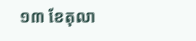១៣ ខែតុលា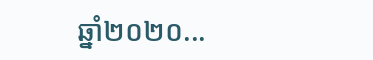ឆ្នាំ២០២០...